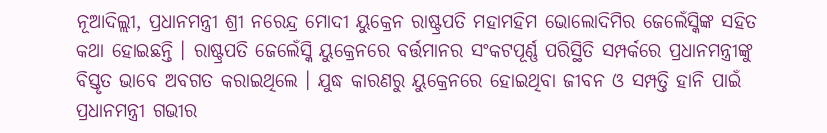ନୂଆଦିଲ୍ଲୀ, ପ୍ରଧାନମନ୍ତ୍ରୀ ଶ୍ରୀ ନରେନ୍ଦ୍ର ମୋଦୀ ୟୁକ୍ରେନ ରାଷ୍ଟ୍ରପତି ମହାମହିମ ଭୋଲୋଦିମିର ଜେଲେଁସ୍କିଙ୍କ ସହିତ କଥା ହୋଇଛନ୍ତି । ରାଷ୍ଟ୍ରପତି ଜେଲେଁସ୍କି ୟୁକ୍ରେନରେ ବର୍ତ୍ତମାନର ସଂକଟପୂର୍ଣ୍ଣ ପରିସ୍ଥିତି ସମ୍ପର୍କରେ ପ୍ରଧାନମନ୍ତ୍ରୀଙ୍କୁ ବିସ୍ତୃତ ଭାବେ ଅବଗତ କରାଇଥିଲେ । ଯୁଦ୍ଧ କାରଣରୁ ୟୁକ୍ରେନରେ ହୋଇଥିବା ଜୀବନ ଓ ସମ୍ପତ୍ତି ହାନି ପାଇଁ ପ୍ରଧାନମନ୍ତ୍ରୀ ଗଭୀର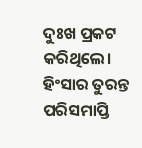ଦୁଃଖ ପ୍ରକଟ କରିଥିଲେ। ହିଂସାର ତୁରନ୍ତ ପରିସମାପ୍ତି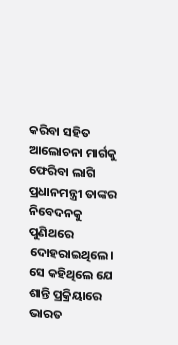କରିବା ସହିତ ଆଲୋଚନା ମାର୍ଗକୁ ଫେରିବା ଲାଗି ପ୍ରଧାନମନ୍ତ୍ରୀ ତାଙ୍କର ନିବେଦନକୁ ପୁଣିଥରେ ଦୋହରାଇଥିଲେ। ସେ କହିଥିଲେ ଯେ ଶାନ୍ତି ପ୍ରକ୍ରିୟାରେ ଭାରତ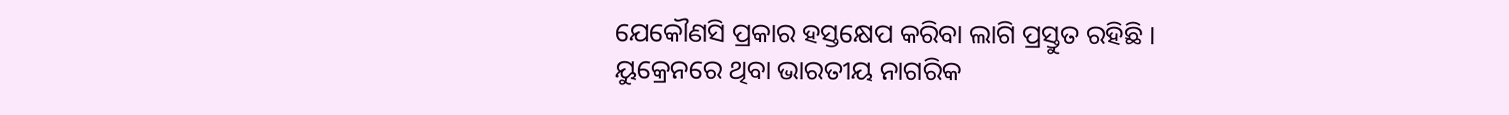ଯେକୌଣସି ପ୍ରକାର ହସ୍ତକ୍ଷେପ କରିବା ଲାଗି ପ୍ରସ୍ତୁତ ରହିଛି ।
ୟୁକ୍ରେନରେ ଥିବା ଭାରତୀୟ ନାଗରିକ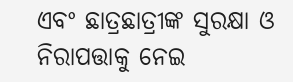ଏବଂ ଛାତ୍ରଛାତ୍ରୀଙ୍କ ସୁରକ୍ଷା ଓ ନିରାପତ୍ତାକୁ ନେଇ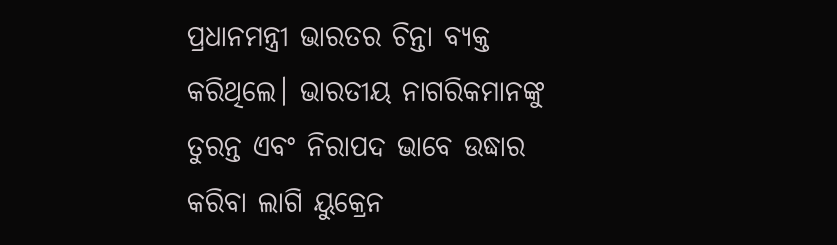ପ୍ରଧାନମନ୍ତ୍ରୀ ଭାରତର ଚିନ୍ତା ବ୍ୟକ୍ତ କରିଥିଲେ। ଭାରତୀୟ ନାଗରିକମାନଙ୍କୁ ତୁରନ୍ତ ଏବଂ ନିରାପଦ ଭାବେ ଉଦ୍ଧାର କରିବା ଲାଗି ୟୁକ୍ରେନ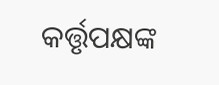କର୍ତ୍ତୃପକ୍ଷଙ୍କ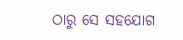ଠାରୁ ସେ ସହଯୋଗ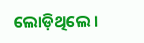ଲୋଡ଼ିଥିଲେ ।